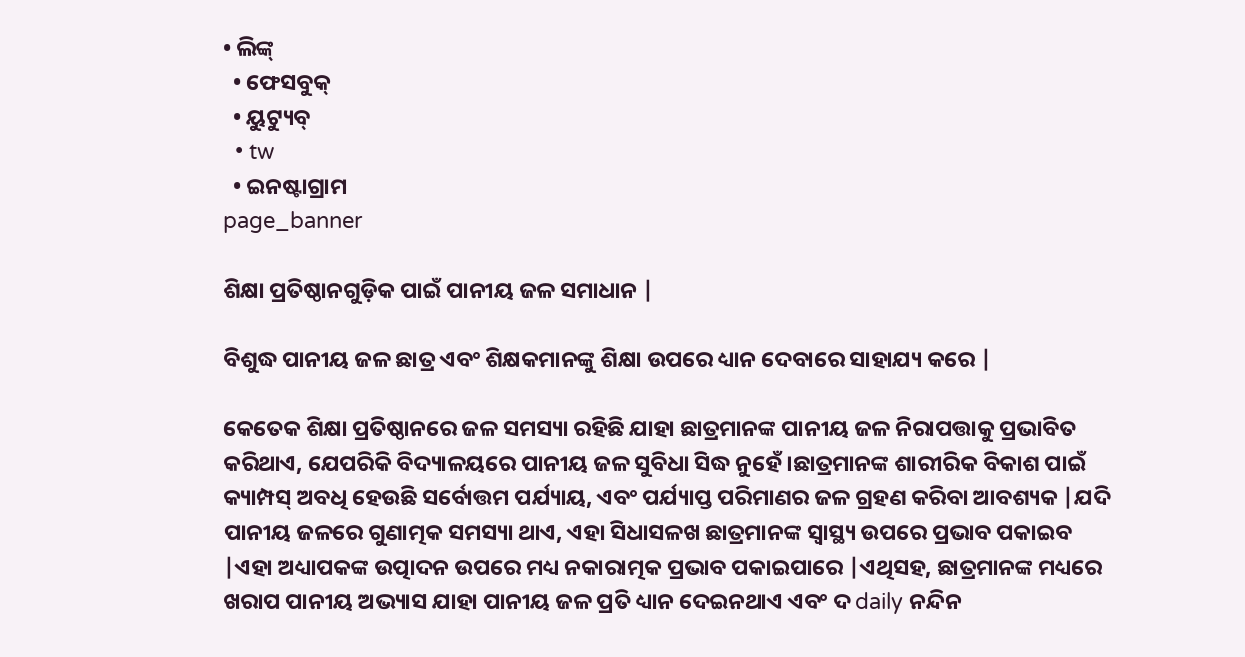• ଲିଙ୍କ୍
  • ଫେସବୁକ୍
  • ୟୁଟ୍ୟୁବ୍
  • tw
  • ଇନଷ୍ଟାଗ୍ରାମ
page_banner

ଶିକ୍ଷା ପ୍ରତିଷ୍ଠାନଗୁଡ଼ିକ ପାଇଁ ପାନୀୟ ଜଳ ସମାଧାନ |

ବିଶୁଦ୍ଧ ପାନୀୟ ଜଳ ଛାତ୍ର ଏବଂ ଶିକ୍ଷକମାନଙ୍କୁ ଶିକ୍ଷା ଉପରେ ଧ୍ୟାନ ଦେବାରେ ସାହାଯ୍ୟ କରେ |

କେତେକ ଶିକ୍ଷା ପ୍ରତିଷ୍ଠାନରେ ଜଳ ସମସ୍ୟା ରହିଛି ଯାହା ଛାତ୍ରମାନଙ୍କ ପାନୀୟ ଜଳ ନିରାପତ୍ତାକୁ ପ୍ରଭାବିତ କରିଥାଏ, ଯେପରିକି ବିଦ୍ୟାଳୟରେ ପାନୀୟ ଜଳ ସୁବିଧା ସିଦ୍ଧ ନୁହେଁ।ଛାତ୍ରମାନଙ୍କ ଶାରୀରିକ ବିକାଶ ପାଇଁ କ୍ୟାମ୍ପସ୍ ଅବଧି ହେଉଛି ସର୍ବୋତ୍ତମ ପର୍ଯ୍ୟାୟ, ଏବଂ ପର୍ଯ୍ୟାପ୍ତ ପରିମାଣର ଜଳ ଗ୍ରହଣ କରିବା ଆବଶ୍ୟକ |ଯଦି ପାନୀୟ ଜଳରେ ଗୁଣାତ୍ମକ ସମସ୍ୟା ଥାଏ, ଏହା ସିଧାସଳଖ ଛାତ୍ରମାନଙ୍କ ସ୍ୱାସ୍ଥ୍ୟ ଉପରେ ପ୍ରଭାବ ପକାଇବ |ଏହା ଅଧ୍ୟାପକଙ୍କ ଉତ୍ପାଦନ ଉପରେ ମଧ୍ୟ ନକାରାତ୍ମକ ପ୍ରଭାବ ପକାଇପାରେ |ଏଥିସହ, ଛାତ୍ରମାନଙ୍କ ମଧ୍ୟରେ ଖରାପ ପାନୀୟ ଅଭ୍ୟାସ ଯାହା ପାନୀୟ ଜଳ ପ୍ରତି ଧ୍ୟାନ ଦେଇନଥାଏ ଏବଂ ଦ daily ନନ୍ଦିନ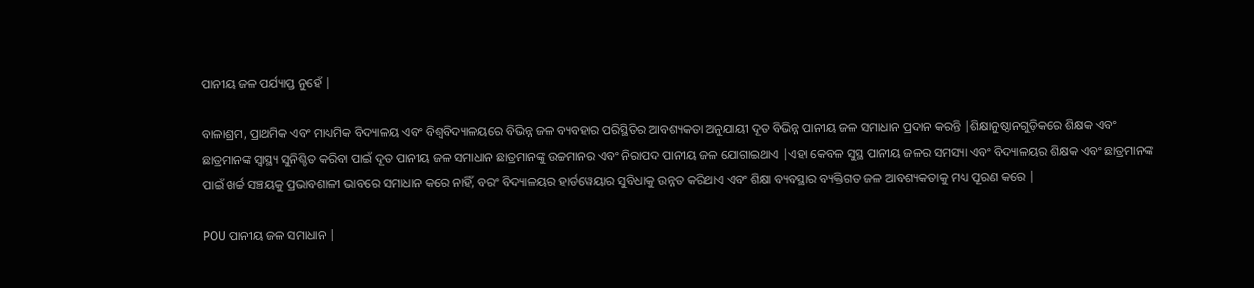ପାନୀୟ ଜଳ ପର୍ଯ୍ୟାପ୍ତ ନୁହେଁ |

ବାଳାଶ୍ରମ, ପ୍ରାଥମିକ ଏବଂ ମାଧ୍ୟମିକ ବିଦ୍ୟାଳୟ ଏବଂ ବିଶ୍ୱବିଦ୍ୟାଳୟରେ ବିଭିନ୍ନ ଜଳ ବ୍ୟବହାର ପରିସ୍ଥିତିର ଆବଶ୍ୟକତା ଅନୁଯାୟୀ ଦୂତ ବିଭିନ୍ନ ପାନୀୟ ଜଳ ସମାଧାନ ପ୍ରଦାନ କରନ୍ତି |ଶିକ୍ଷାନୁଷ୍ଠାନଗୁଡ଼ିକରେ ଶିକ୍ଷକ ଏବଂ ଛାତ୍ରମାନଙ୍କ ସ୍ୱାସ୍ଥ୍ୟ ସୁନିଶ୍ଚିତ କରିବା ପାଇଁ ଦୂତ ପାନୀୟ ଜଳ ସମାଧାନ ଛାତ୍ରମାନଙ୍କୁ ଉଚ୍ଚମାନର ଏବଂ ନିରାପଦ ପାନୀୟ ଜଳ ଯୋଗାଇଥାଏ |ଏହା କେବଳ ସୁସ୍ଥ ପାନୀୟ ଜଳର ସମସ୍ୟା ଏବଂ ବିଦ୍ୟାଳୟର ଶିକ୍ଷକ ଏବଂ ଛାତ୍ରମାନଙ୍କ ପାଇଁ ଖର୍ଚ୍ଚ ସଞ୍ଚୟକୁ ପ୍ରଭାବଶାଳୀ ଭାବରେ ସମାଧାନ କରେ ନାହିଁ, ବରଂ ବିଦ୍ୟାଳୟର ହାର୍ଡୱେୟାର ସୁବିଧାକୁ ଉନ୍ନତ କରିଥାଏ ଏବଂ ଶିକ୍ଷା ବ୍ୟବସ୍ଥାର ବ୍ୟକ୍ତିଗତ ଜଳ ଆବଶ୍ୟକତାକୁ ମଧ୍ୟ ପୂରଣ କରେ |

POU ପାନୀୟ ଜଳ ସମାଧାନ |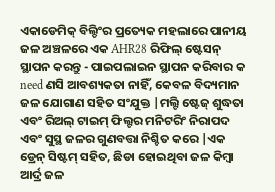ଏକାଡେମିକ୍ ବିଲ୍ଡିଂର ପ୍ରତ୍ୟେକ ମହଲାରେ ପାନୀୟ ଜଳ ଅଞ୍ଚଳରେ ଏକ AHR28 ରିଫିଲ୍ ଷ୍ଟେସନ୍ ସ୍ଥାପନ କରନ୍ତୁ - ପାଇପଲାଇନ ସ୍ଥାପନ କରିବାର କ need ଣସି ଆବଶ୍ୟକତା ନାହିଁ, କେବଳ ବିଦ୍ୟମାନ ଜଳ ଯୋଗାଣ ସହିତ ସଂଯୁକ୍ତ |ମଲ୍ଟି ଷ୍ଟେଜ୍ ଶୁଦ୍ଧତା ଏବଂ ରିଅଲ୍ ଟାଇମ୍ ଫିଲ୍ଟର ମନିଟରିଂ ନିରାପଦ ଏବଂ ସୁସ୍ଥ ଜଳର ଗୁଣବତ୍ତା ନିଶ୍ଚିତ କରେ |ଏକ ଡ୍ରେନ୍ ସିଷ୍ଟମ୍ ସହିତ, ଛିଡା ହୋଇଥିବା ଜଳ କିମ୍ବା ଆର୍ଦ୍ର ଜଳ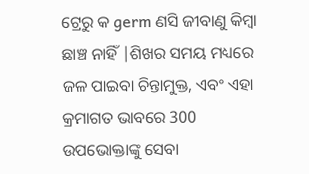ଟ୍ରେରୁ କ germ ଣସି ଜୀବାଣୁ କିମ୍ବା ଛାଞ୍ଚ ନାହିଁ |ଶିଖର ସମୟ ମଧ୍ୟରେ ଜଳ ପାଇବା ଚିନ୍ତାମୁକ୍ତ, ଏବଂ ଏହା କ୍ରମାଗତ ଭାବରେ 300 ଉପଭୋକ୍ତାଙ୍କୁ ସେବା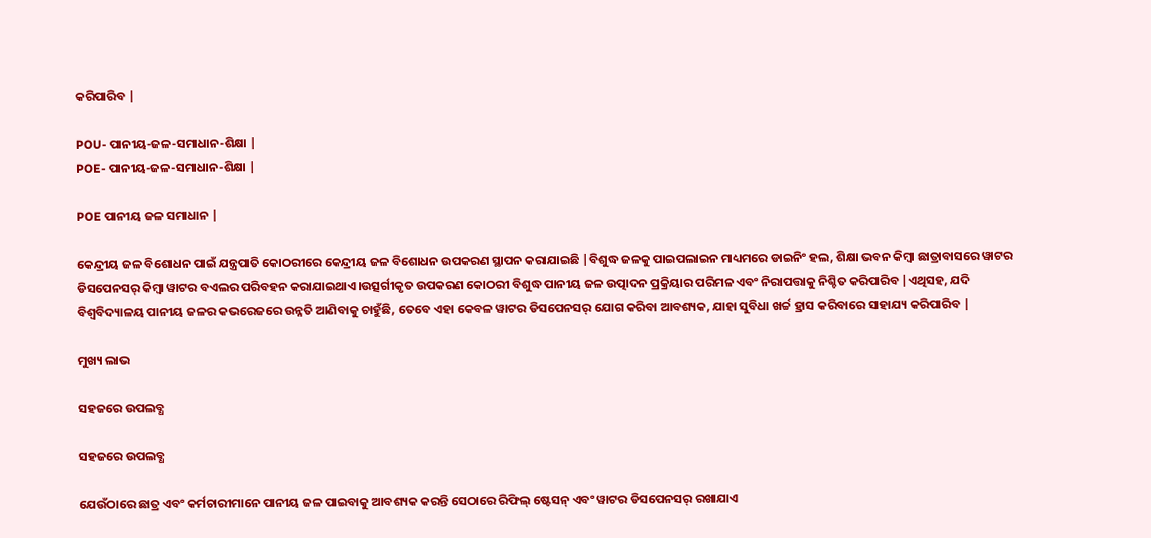କରିପାରିବ |

POU- ପାନୀୟ-ଜଳ-ସମାଧାନ-ଶିକ୍ଷା |
POE- ପାନୀୟ-ଜଳ-ସମାଧାନ-ଶିକ୍ଷା |

POE ପାନୀୟ ଜଳ ସମାଧାନ |

କେନ୍ଦ୍ରୀୟ ଜଳ ବିଶୋଧନ ପାଇଁ ଯନ୍ତ୍ରପାତି କୋଠରୀରେ କେନ୍ଦ୍ରୀୟ ଜଳ ବିଶୋଧନ ଉପକରଣ ସ୍ଥାପନ କରାଯାଇଛି |ବିଶୁଦ୍ଧ ଜଳକୁ ପାଇପଲାଇନ ମାଧ୍ୟମରେ ଡାଇନିଂ ହଲ, ଶିକ୍ଷା ଭବନ କିମ୍ବା ଛାତ୍ରାବାସରେ ୱାଟର ଡିସପେନସର୍ କିମ୍ବା ୱାଟର ବଏଲର ପରିବହନ କରାଯାଇଥାଏ।ଉତ୍ସର୍ଗୀକୃତ ଉପକରଣ କୋଠରୀ ବିଶୁଦ୍ଧ ପାନୀୟ ଜଳ ଉତ୍ପାଦନ ପ୍ରକ୍ରିୟାର ପରିମଳ ଏବଂ ନିରାପତ୍ତାକୁ ନିଶ୍ଚିତ କରିପାରିବ |ଏଥିସହ, ଯଦି ବିଶ୍ୱବିଦ୍ୟାଳୟ ପାନୀୟ ଜଳର କଭରେଜରେ ଉନ୍ନତି ଆଣିବାକୁ ଚାହୁଁଛି, ତେବେ ଏହା କେବଳ ୱାଟର ଡିସପେନସର୍ ଯୋଗ କରିବା ଆବଶ୍ୟକ, ଯାହା ସୁବିଧା ଖର୍ଚ୍ଚ ହ୍ରାସ କରିବାରେ ସାହାଯ୍ୟ କରିପାରିବ |

ମୁଖ୍ୟ ଲାଭ

ସହଜରେ ଉପଲବ୍ଧ

ସହଜରେ ଉପଲବ୍ଧ

ଯେଉଁଠାରେ ଛାତ୍ର ଏବଂ କର୍ମଚାରୀମାନେ ପାନୀୟ ଜଳ ପାଇବାକୁ ଆବଶ୍ୟକ କରନ୍ତି ସେଠାରେ ରିଫିଲ୍ ଷ୍ଟେସନ୍ ଏବଂ ୱାଟର ଡିସପେନସର୍ ରଖାଯାଏ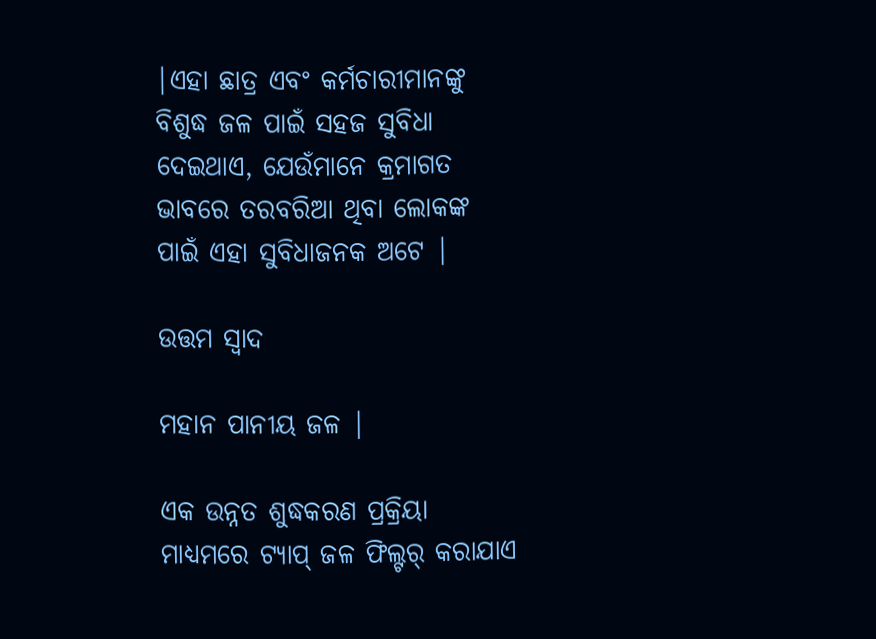|ଏହା ଛାତ୍ର ଏବଂ କର୍ମଚାରୀମାନଙ୍କୁ ବିଶୁଦ୍ଧ ଜଳ ପାଇଁ ସହଜ ସୁବିଧା ଦେଇଥାଏ, ଯେଉଁମାନେ କ୍ରମାଗତ ଭାବରେ ତରବରିଆ ଥିବା ଲୋକଙ୍କ ପାଇଁ ଏହା ସୁବିଧାଜନକ ଅଟେ |

ଉତ୍ତମ ସ୍ୱାଦ

ମହାନ ପାନୀୟ ଜଳ |

ଏକ ଉନ୍ନତ ଶୁଦ୍ଧକରଣ ପ୍ରକ୍ରିୟା ମାଧ୍ୟମରେ ଟ୍ୟାପ୍ ଜଳ ଫିଲ୍ଟର୍ କରାଯାଏ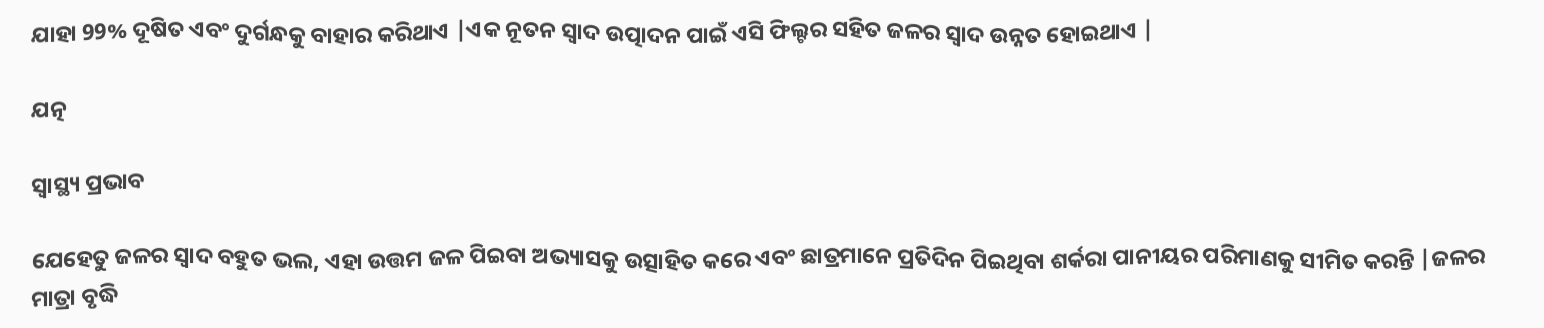ଯାହା 99% ଦୂଷିତ ଏବଂ ଦୁର୍ଗନ୍ଧକୁ ବାହାର କରିଥାଏ |ଏକ ନୂତନ ସ୍ୱାଦ ଉତ୍ପାଦନ ପାଇଁ ଏସି ଫିଲ୍ଟର ସହିତ ଜଳର ସ୍ୱାଦ ଉନ୍ନତ ହୋଇଥାଏ |

ଯତ୍ନ

ସ୍ୱାସ୍ଥ୍ୟ ପ୍ରଭାବ

ଯେହେତୁ ଜଳର ସ୍ବାଦ ବହୁତ ଭଲ, ଏହା ଉତ୍ତମ ଜଳ ପିଇବା ଅଭ୍ୟାସକୁ ଉତ୍ସାହିତ କରେ ଏବଂ ଛାତ୍ରମାନେ ପ୍ରତିଦିନ ପିଇଥିବା ଶର୍କରା ପାନୀୟର ପରିମାଣକୁ ସୀମିତ କରନ୍ତି |ଜଳର ମାତ୍ରା ବୃଦ୍ଧି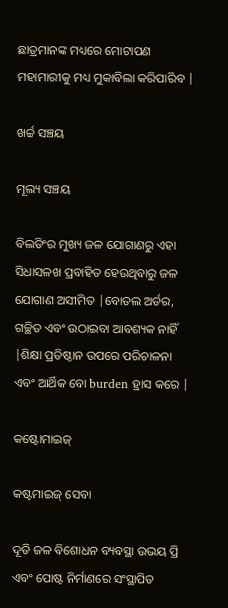ଛାତ୍ରମାନଙ୍କ ମଧ୍ୟରେ ମୋଟାପଣ ମହାମାରୀକୁ ମଧ୍ୟ ମୁକାବିଲା କରିପାରିବ |

ଖର୍ଚ୍ଚ ସଞ୍ଚୟ

ମୂଲ୍ୟ ସଞ୍ଚୟ

ବିଲଡିଂର ମୁଖ୍ୟ ଜଳ ଯୋଗାଣରୁ ଏହା ସିଧାସଳଖ ପ୍ରବାହିତ ହେଉଥିବାରୁ ଜଳ ଯୋଗାଣ ଅସୀମିତ |ବୋତଲ ଅର୍ଡର, ଗଚ୍ଛିତ ଏବଂ ଉଠାଇବା ଆବଶ୍ୟକ ନାହିଁ |ଶିକ୍ଷା ପ୍ରତିଷ୍ଠାନ ଉପରେ ପରିଚାଳନା ଏବଂ ଆର୍ଥିକ ବୋ burden ହ୍ରାସ କରେ |

କଷ୍ଟୋମାଇଜ୍

କଷ୍ଟମାଇଜ୍ ସେବା

ଦୂତି ଜଳ ବିଶୋଧନ ବ୍ୟବସ୍ଥା ଉଭୟ ପ୍ରି ଏବଂ ପୋଷ୍ଟ ନିର୍ମାଣରେ ସଂସ୍ଥାପିତ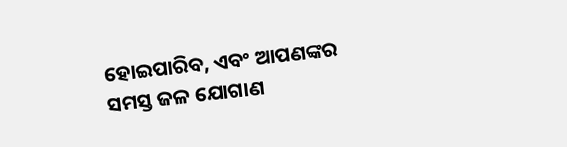ହୋଇପାରିବ, ଏବଂ ଆପଣଙ୍କର ସମସ୍ତ ଜଳ ଯୋଗାଣ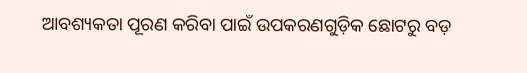ଆବଶ୍ୟକତା ପୂରଣ କରିବା ପାଇଁ ଉପକରଣଗୁଡ଼ିକ ଛୋଟରୁ ବଡ଼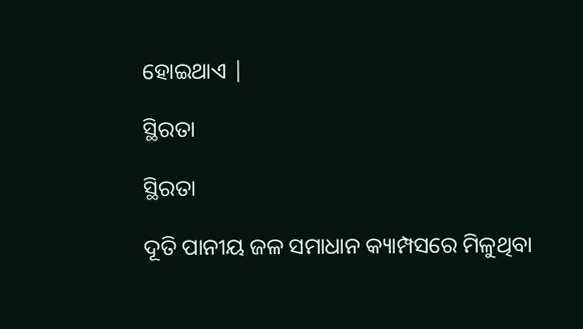ହୋଇଥାଏ |

ସ୍ଥିରତା

ସ୍ଥିରତା

ଦୂତି ପାନୀୟ ଜଳ ସମାଧାନ କ୍ୟାମ୍ପସରେ ମିଳୁଥିବା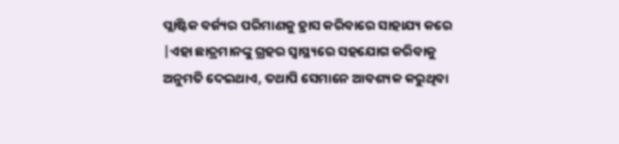ପ୍ଲାଷ୍ଟିକ ବର୍ଜ୍ୟର ପରିମାଣକୁ ହ୍ରାସ କରିବାରେ ସାହାଯ୍ୟ କରେ |ଏହା ଛାତ୍ରମାନଙ୍କୁ ଗ୍ରହର ସ୍ୱାସ୍ଥ୍ୟରେ ସହଯୋଗ କରିବାକୁ ଅନୁମତି ଦେଇଥାଏ, ତଥାପି ସେମାନେ ଆବଶ୍ୟକ କରୁଥିବା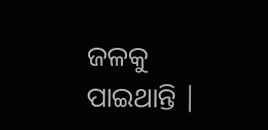ଜଳକୁ ପାଇଥାନ୍ତି |